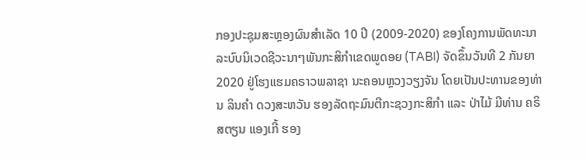ກອງປະຊຸມສະຫຼອງຜົນສຳເລັດ 10 ປີ (2009-2020) ຂອງໂຄງການພັດທະນາລະບົບນິເວດຊີວະນາໆພັນກະສິກຳເຂດພູດອຍ (TABI) ຈັດຂຶ້ນວັນທີ 2 ກັນຍາ 2020 ຢູ່ໂຮງແຮມຄຣາວພລາຊາ ນະຄອນຫຼວງວຽງຈັນ ໂດຍເປັນປະທານຂອງທ່ານ ລິນຄຳ ດວງສະຫວັນ ຮອງລັດຖະມົນຕີກະຊວງກະສິກຳ ແລະ ປ່າໄມ້ ມີທ່ານ ຄຣິສຕຽນ ແອງເກີ້ ຮອງ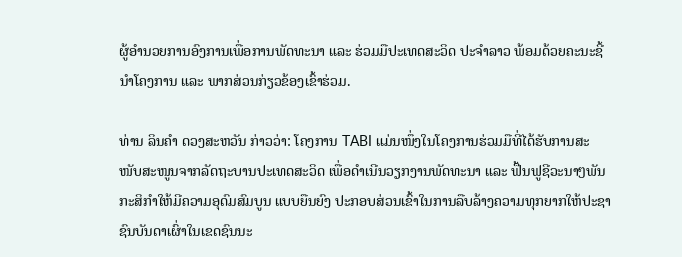ຜູ້ອຳນວຍການອົງການເພື່ອການພັດທະນາ ແລະ ຮ່ວມມືປະເທດສະວິດ ປະຈຳລາວ ພ້ອມດ້ວຍຄະນະຊີ້ນຳໂຄງການ ແລະ ພາກສ່ວນກ່ຽວຂ້ອງເຂົ້າຮ່ວມ.

ທ່ານ ລິນຄຳ ດວງສະຫວັນ ກ່າວວ່າ: ໂຄງການ TABI ແມ່ນໜຶ່ງໃນໂຄງການຮ່ວມມືທີ່ໄດ້ຮັບການສະໜັບສະໜູນຈາກລັດຖະບານປະເທດສະວິດ ເພື່ອດຳເນີນວຽກງານພັດທະນາ ແລະ ຟື້ນຟູຊີວະນາໆພັນກະສິກຳໃຫ້ມີຄວາມອຸດົມສົມບູນ ແບບຍືນຍົງ ປະກອບສ່ວນເຂົ້າໃນການລືບລ້າງຄວາມທຸກຍາກໃຫ້ປະຊາຊົນບັນດາເຜົ່າໃນເຂດຊົນນະ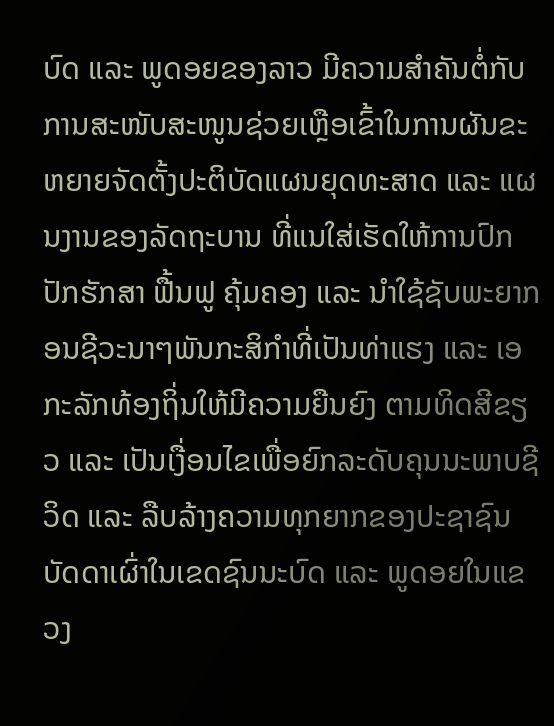ບົດ ແລະ ພູດອຍຂອງລາວ ມີຄວາມສຳຄັນຕໍ່ກັບການສະໜັບສະໜູນຊ່ວຍເຫຼືອເຂົ້າໃນການຜັນຂະຫຍາຍຈັດຕັ້ງປະຕິບັດແຜນຍຸດທະສາດ ແລະ ແຜນງານຂອງລັດຖະບານ ທີ່ແນໃສ່ເຮັດໃຫ້ການປົກປັກຮັກສາ ຟື້ນຟູ ຄຸ້ມຄອງ ແລະ ນຳໃຊ້ຊັບພະຍາກອນຊີວະນາໆພັນກະສິກຳທີ່ເປັນທ່າແຮງ ແລະ ເອກະລັກທ້ອງຖິ່ນໃຫ້ມີຄວາມຍືນຍົງ ຕາມທິດສີຂຽວ ແລະ ເປັນເງື່ອນໄຂເພື່ອຍົກລະດັບຄຸນນະພາບຊີວິດ ແລະ ລືບລ້າງຄວາມທຸກຍາກຂອງປະຊາຊົນບັດດາເຜົ່າໃນເຂດຊົນນະບົດ ແລະ ພູດອຍໃນແຂວງ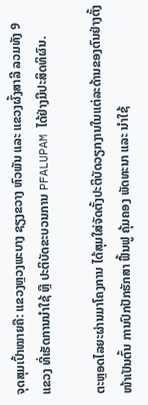ຈຸດສຸມເປົ້າໝາຍຄື: ແຂວງຫຼວງພະບາງ ຊຽງຂວາງ ຫົວພັນ ແລະ ແຂວງຜົ້ງສາລີ ລວມທັງ 9 ແຂວງ ທີ່ເຮັດການນຳໃຊ້ ຫຼື ປະຕິບັດຂະບວນການ PFALUPAM ໄດ້ຢ່າງມີປະສິດທິຜົນ.

ຕະຫຼອດໄລຍະຜ່ານມາໂຄງການ ໄດ້ສຸມໃສ່ຈັດຕັ້ງປະຕິບັດວຽກງານໃນແຕ່ລະດ້ານຂອງຕົນຢ່າງຕັ້ງໜ້າເປັນຕົ້ນ ການປົກປັກຮັກສາ ຟື້ນຟູ ຄຸ້ມຄອງ ພັດທະນາ ແລະ ນຳໃຊ້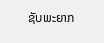ຊັບພະຍາກ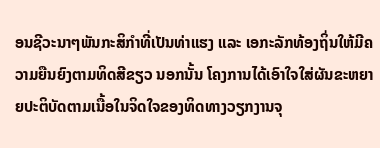ອນຊີວະນາໆພັນກະສິກຳທີ່ເປັນທ່າແຮງ ແລະ ເອກະລັກທ້ອງຖິ່ນໃຫ້ມີຄວາມຍືນຍົງຕາມທິດສີຂຽວ ນອກນັ້ນ ໂຄງການໄດ້ເອົາໃຈໃສ່ຜັນຂະຫຍາຍປະຕິບັດຕາມເນື້ອໃນຈິດໃຈຂອງທິດທາງວຽກງານຈຸ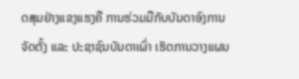ດສຸມຢ່າງແຂງແຮງຄື ການຮ່ວມມືກັບບັນດາອົງການຈັດຕັ້ງ ແລະ ປະຊາຊົນບັນດາເຜົ່າ ເຮັດການວາງແຜນ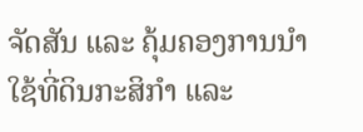ຈັດສັນ ແລະ ຄຸ້ມຄອງການນຳໃຊ້ທີ່ດິນກະສິກຳ ແລະ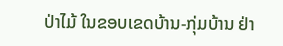ປ່າໄມ້ ໃນຂອບເຂດບ້ານ-ກຸ່ມບ້ານ ຢ່າ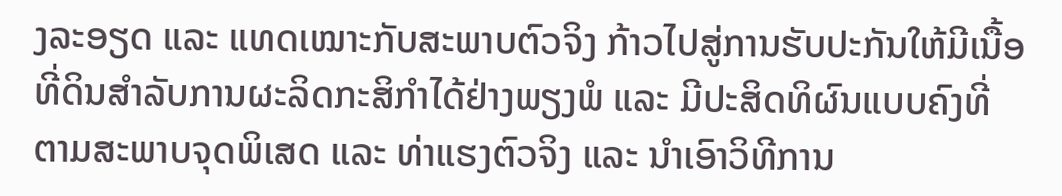ງລະອຽດ ແລະ ແທດເໝາະກັບສະພາບຕົວຈິງ ກ້າວໄປສູ່ການຮັບປະກັນໃຫ້ມີເນື້ອທີ່ດິນສຳລັບການຜະລິດກະສິກຳໄດ້ຢ່າງພຽງພໍ ແລະ ມີປະສິດທິຜົນແບບຄົງທີ່ ຕາມສະພາບຈຸດພິເສດ ແລະ ທ່າແຮງຕົວຈິງ ແລະ ນຳເອົາວິທີການ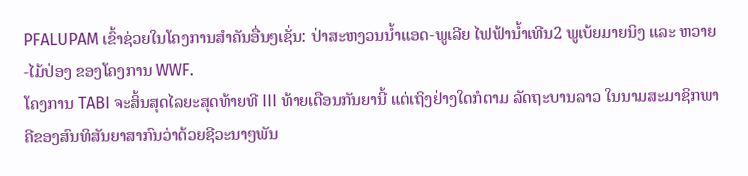PFALUPAM ເຂົ້າຊ່ວຍໃນໂຄງການສຳຄັນອື່ນໆເຊັ່ນ: ປ່າສະຫງວນນ້ຳແອດ-ພູເລີຍ ໄຟຟ້ານ້ຳເທີນ2 ພູເບ້ຍມາຍນິງ ແລະ ຫວາຍ-ໄມ້ປ່ອງ ຂອງໂຄງການ WWF.
ໂຄງການ TABI ຈະສິ້ນສຸດໄລຍະສຸດທ້າຍທີ III ທ້າຍເດືອນກັນຍານີ້ ແຕ່ເຖິງຢ່າງໃດກໍຕາມ ລັດຖະບານລາວ ໃນນາມສະມາຊິກພາຄີຂອງສົນທິສັນຍາສາກົນວ່າດ້ວຍຊີວະນາໆພັນ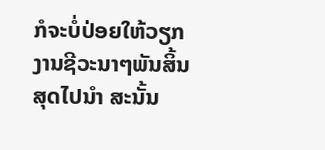ກໍຈະບໍ່ປ່ອຍໃຫ້ວຽກງານຊີວະນາໆພັນສິ້ນສຸດໄປນຳ ສະນັ້ນ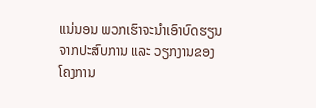ແນ່ນອນ ພວກເຮົາຈະນຳເອົາບົດຮຽນຈາກປະສົບການ ແລະ ວຽກງານຂອງໂຄງການ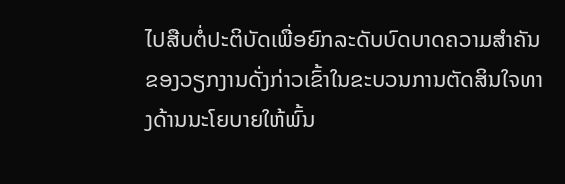ໄປສືບຕໍ່ປະຕິບັດເພື່ອຍົກລະດັບບົດບາດຄວາມສຳຄັນຂອງວຽກງານດັ່ງກ່າວເຂົ້າໃນຂະບວນການຕັດສິນໃຈທາງດ້ານນະໂຍບາຍໃຫ້ພົ້ນ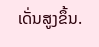ເດັ່ນສູງຂຶ້ນ.